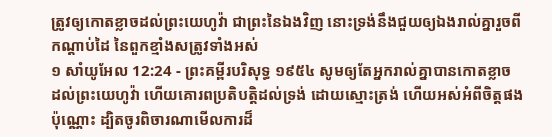ត្រូវឲ្យកោតខ្លាចដល់ព្រះយេហូវ៉ា ជាព្រះនៃឯងវិញ នោះទ្រង់នឹងជួយឲ្យឯងរាល់គ្នារួចពីកណ្តាប់ដៃ នៃពួកខ្មាំងសត្រូវទាំងអស់
១ សាំយូអែល 12:24 - ព្រះគម្ពីរបរិសុទ្ធ ១៩៥៤ សូមឲ្យតែអ្នករាល់គ្នាបានកោតខ្លាច ដល់ព្រះយេហូវ៉ា ហើយគោរពប្រតិបត្តិដល់ទ្រង់ ដោយស្មោះត្រង់ ហើយអស់អំពីចិត្តផងប៉ុណ្ណោះ ដ្បិតចូរពិចារណាមើលការដ៏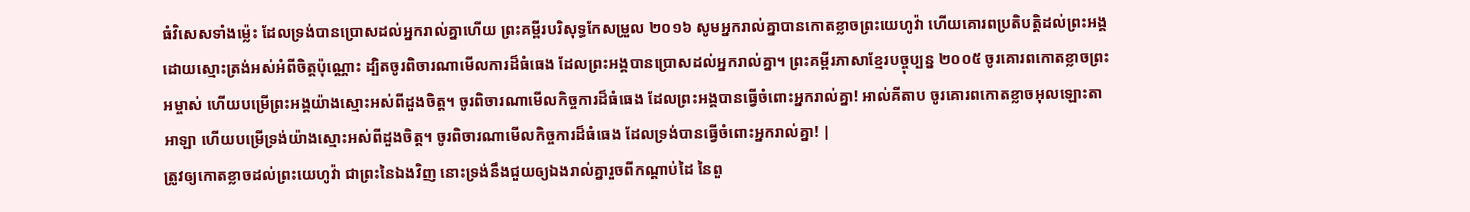ធំវិសេសទាំងម៉្លេះ ដែលទ្រង់បានប្រោសដល់អ្នករាល់គ្នាហើយ ព្រះគម្ពីរបរិសុទ្ធកែសម្រួល ២០១៦ សូមអ្នករាល់គ្នាបានកោតខ្លាចព្រះយេហូវ៉ា ហើយគោរពប្រតិបត្តិដល់ព្រះអង្គ ដោយស្មោះត្រង់អស់អំពីចិត្តប៉ុណ្ណោះ ដ្បិតចូរពិចារណាមើលការដ៏ធំធេង ដែលព្រះអង្គបានប្រោសដល់អ្នករាល់គ្នា។ ព្រះគម្ពីរភាសាខ្មែរបច្ចុប្បន្ន ២០០៥ ចូរគោរពកោតខ្លាចព្រះអម្ចាស់ ហើយបម្រើព្រះអង្គយ៉ាងស្មោះអស់ពីដួងចិត្ត។ ចូរពិចារណាមើលកិច្ចការដ៏ធំធេង ដែលព្រះអង្គបានធ្វើចំពោះអ្នករាល់គ្នា! អាល់គីតាប ចូរគោរពកោតខ្លាចអុលឡោះតាអាឡា ហើយបម្រើទ្រង់យ៉ាងស្មោះអស់ពីដួងចិត្ត។ ចូរពិចារណាមើលកិច្ចការដ៏ធំធេង ដែលទ្រង់បានធ្វើចំពោះអ្នករាល់គ្នា! |
ត្រូវឲ្យកោតខ្លាចដល់ព្រះយេហូវ៉ា ជាព្រះនៃឯងវិញ នោះទ្រង់នឹងជួយឲ្យឯងរាល់គ្នារួចពីកណ្តាប់ដៃ នៃពួ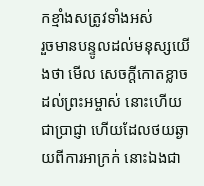កខ្មាំងសត្រូវទាំងអស់
រួចមានបន្ទូលដល់មនុស្សយើងថា មើល សេចក្ដីកោតខ្លាចដល់ព្រះអម្ចាស់ នោះហើយជាប្រាជ្ញា ហើយដែលថយឆ្ងាយពីការអាក្រក់ នោះឯងជា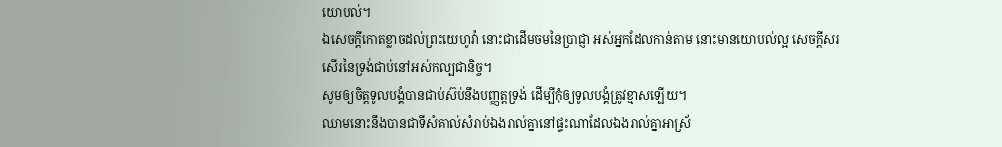យោបល់។
ឯសេចក្ដីកោតខ្លាចដល់ព្រះយេហូវ៉ា នោះជាដើមចមនៃប្រាជ្ញា អស់អ្នកដែលកាន់តាម នោះមានយោបល់ល្អ សេចក្ដីសរសើរនៃទ្រង់ជាប់នៅអស់កល្បជានិច្ច។
សូមឲ្យចិត្តទូលបង្គំបានជាប់ស៊ប់នឹងបញ្ញត្តទ្រង់ ដើម្បីកុំឲ្យទូលបង្គំត្រូវខ្មាសឡើយ។
ឈាមនោះនឹងបានជាទីសំគាល់សំរាប់ឯងរាល់គ្នានៅផ្ទះណាដែលឯងរាល់គ្នាអាស្រ័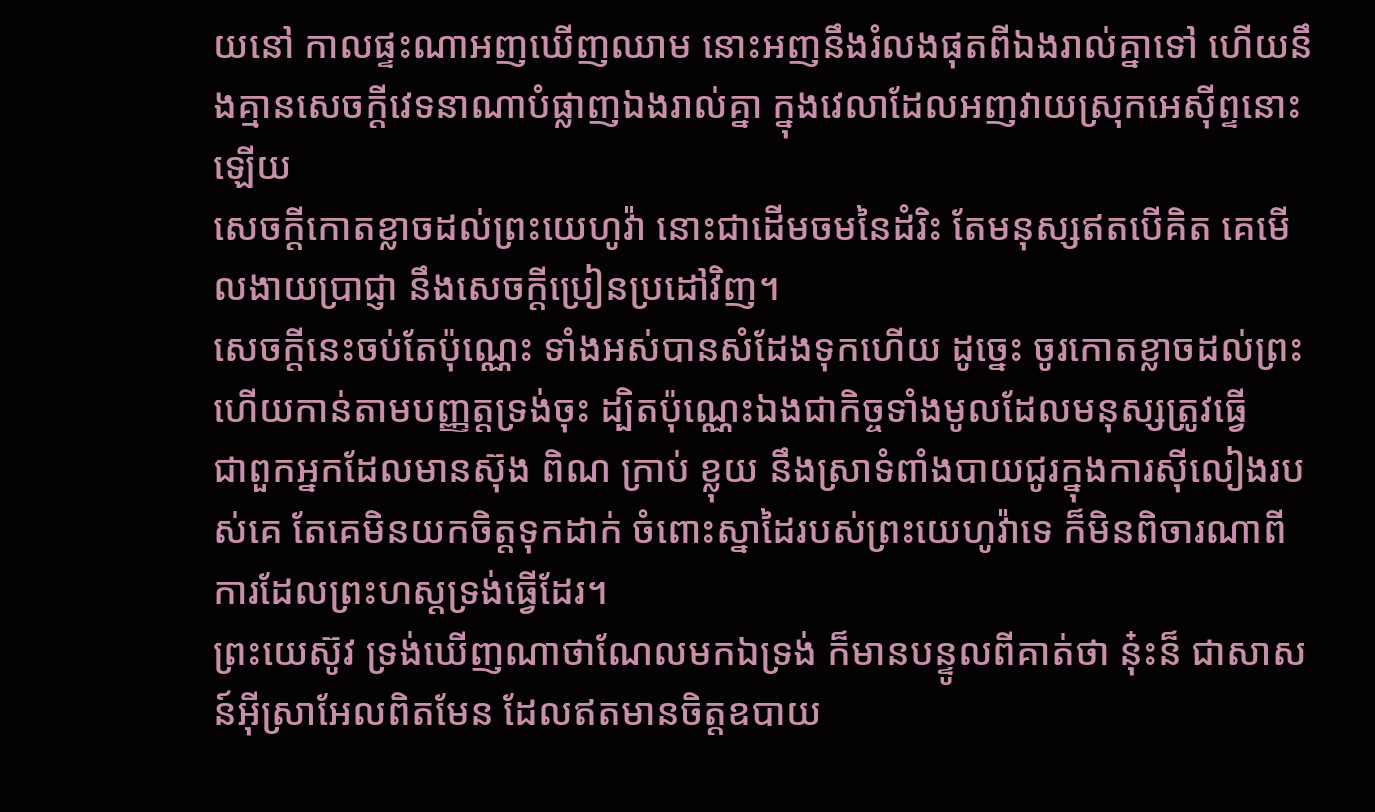យនៅ កាលផ្ទះណាអញឃើញឈាម នោះអញនឹងរំលងផុតពីឯងរាល់គ្នាទៅ ហើយនឹងគ្មានសេចក្ដីវេទនាណាបំផ្លាញឯងរាល់គ្នា ក្នុងវេលាដែលអញវាយស្រុកអេស៊ីព្ទនោះឡើយ
សេចក្ដីកោតខ្លាចដល់ព្រះយេហូវ៉ា នោះជាដើមចមនៃដំរិះ តែមនុស្សឥតបើគិត គេមើលងាយប្រាជ្ញា នឹងសេចក្ដីប្រៀនប្រដៅវិញ។
សេចក្ដីនេះចប់តែប៉ុណ្ណេះ ទាំងអស់បានសំដែងទុកហើយ ដូច្នេះ ចូរកោតខ្លាចដល់ព្រះ ហើយកាន់តាមបញ្ញត្តទ្រង់ចុះ ដ្បិតប៉ុណ្ណេះឯងជាកិច្ចទាំងមូលដែលមនុស្សត្រូវធ្វើ
ជាពួកអ្នកដែលមានស៊ុង ពិណ ក្រាប់ ខ្លុយ នឹងស្រាទំពាំងបាយជូរក្នុងការស៊ីលៀងរបស់គេ តែគេមិនយកចិត្តទុកដាក់ ចំពោះស្នាដៃរបស់ព្រះយេហូវ៉ាទេ ក៏មិនពិចារណាពីការដែលព្រះហស្តទ្រង់ធ្វើដែរ។
ព្រះយេស៊ូវ ទ្រង់ឃើញណាថាណែលមកឯទ្រង់ ក៏មានបន្ទូលពីគាត់ថា នុ៎ះន៏ ជាសាសន៍អ៊ីស្រាអែលពិតមែន ដែលឥតមានចិត្តឧបាយ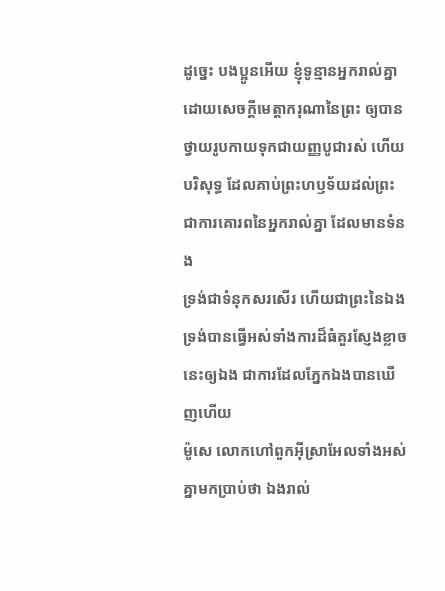ដូច្នេះ បងប្អូនអើយ ខ្ញុំទូន្មានអ្នករាល់គ្នាដោយសេចក្ដីមេត្តាករុណានៃព្រះ ឲ្យបានថ្វាយរូបកាយទុកជាយញ្ញបូជារស់ ហើយបរិសុទ្ធ ដែលគាប់ព្រះហឫទ័យដល់ព្រះ ជាការគោរពនៃអ្នករាល់គ្នា ដែលមានទំនង
ទ្រង់ជាទំនុកសរសើរ ហើយជាព្រះនៃឯង ទ្រង់បានធ្វើអស់ទាំងការដ៏ធំគួរស្ញែងខ្លាចនេះឲ្យឯង ជាការដែលភ្នែកឯងបានឃើញហើយ
ម៉ូសេ លោកហៅពួកអ៊ីស្រាអែលទាំងអស់គ្នាមកប្រាប់ថា ឯងរាល់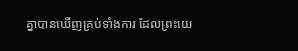គ្នាបានឃើញគ្រប់ទាំងការ ដែលព្រះយេ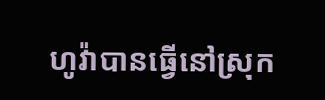ហូវ៉ាបានធ្វើនៅស្រុក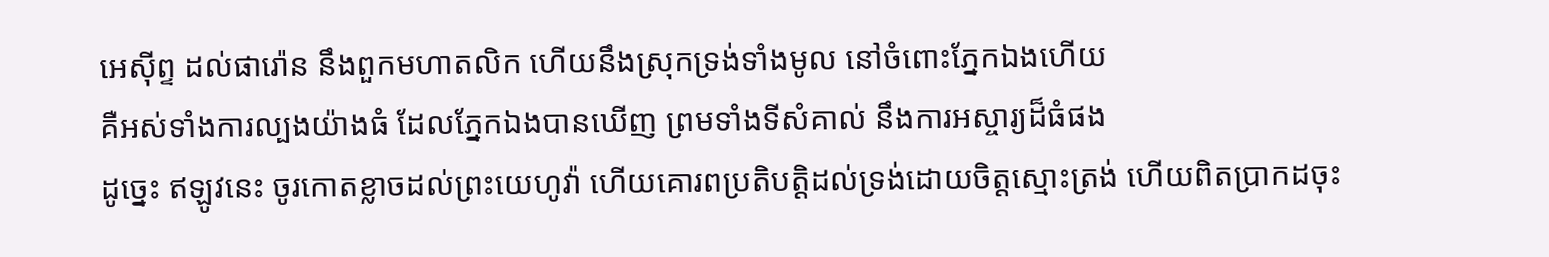អេស៊ីព្ទ ដល់ផារ៉ោន នឹងពួកមហាតលិក ហើយនឹងស្រុកទ្រង់ទាំងមូល នៅចំពោះភ្នែកឯងហើយ
គឺអស់ទាំងការល្បងយ៉ាងធំ ដែលភ្នែកឯងបានឃើញ ព្រមទាំងទីសំគាល់ នឹងការអស្ចារ្យដ៏ធំផង
ដូច្នេះ ឥឡូវនេះ ចូរកោតខ្លាចដល់ព្រះយេហូវ៉ា ហើយគោរពប្រតិបត្តិដល់ទ្រង់ដោយចិត្តស្មោះត្រង់ ហើយពិតប្រាកដចុះ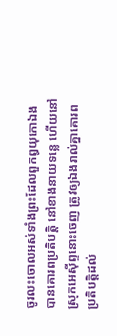ចូរលះចោលអស់ទាំងព្រះដែលពួកឰយុកោឯងបានគោរពប្រតិបត្តិ នៅខាងនាយទន្លេ ហើយនៅស្រុកអេស៊ីព្ទនោះចេញ ត្រូវឲ្យឯងរាល់គ្នាគោរពប្រតិបត្តិដល់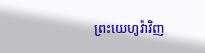ព្រះយេហូវ៉ាវិញ